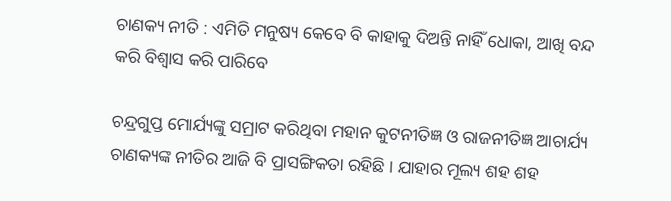ଚାଣକ୍ୟ ନୀତି : ଏମିତି ମନୁଷ୍ୟ କେବେ ବି କାହାକୁ ଦିଅନ୍ତି ନାହିଁ ଧୋକା, ଆଖି ବନ୍ଦ କରି ବିଶ୍ୱାସ କରି ପାରିବେ

ଚନ୍ଦ୍ରଗୁପ୍ତ ମୋର୍ଯ୍ୟଙ୍କୁ ସମ୍ରାଟ କରିଥିବା ମହାନ କୁଟନୀତିଜ୍ଞ ଓ ରାଜନୀତିଜ୍ଞ ଆଚାର୍ଯ୍ୟ ଚାଣକ୍ୟଙ୍କ ନୀତିର ଆଜି ବି ପ୍ରାସଙ୍ଗିକତା ରହିଛି । ଯାହାର ମୂଲ୍ୟ ଶହ ଶହ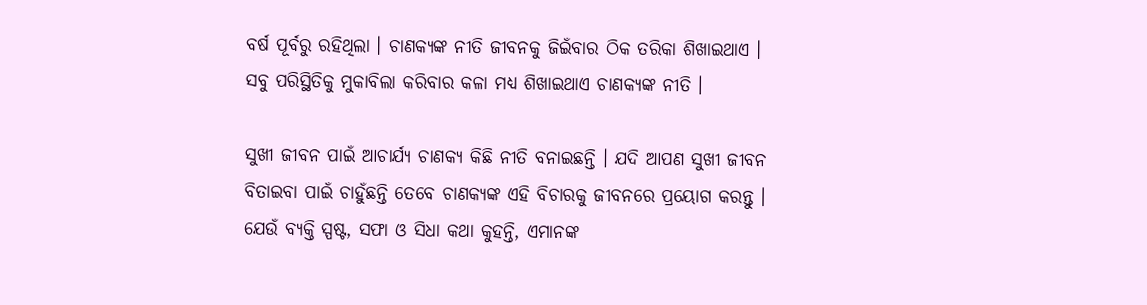ବର୍ଷ ପୂର୍ବରୁ ରହିଥିଲା । ଚାଣକ୍ୟଙ୍କ ନୀତି ଜୀବନକୁ ଜିଇଁବାର ଠିକ ତରିକା ଶିଖାଇଥାଏ । ସବୁ ପରିସ୍ଥିତିକୁ ମୁକାବିଲା କରିବାର କଳା ମଧ୍ୟ ଶିଖାଇଥାଏ ଚାଣକ୍ୟଙ୍କ ନୀତି ।

ସୁଖୀ ଜୀବନ ପାଇଁ ଆଚାର୍ଯ୍ୟ ଚାଣକ୍ୟ କିଛି ନୀତି ବନାଇଛନ୍ତି । ଯଦି ଆପଣ ସୁଖୀ ଜୀବନ ବିତାଇବା ପାଇଁ ଚାହୁଁଛନ୍ତି ତେବେ ଚାଣକ୍ୟଙ୍କ ଏହି ବିଚାରକୁ ଜୀବନରେ ପ୍ରୟୋଗ କରନ୍ତୁ । ଯେଉଁ ବ୍ୟକ୍ତି ସ୍ପଷ୍ଟ, ସଫା ଓ ସିଧା କଥା କୁହନ୍ତି, ଏମାନଙ୍କ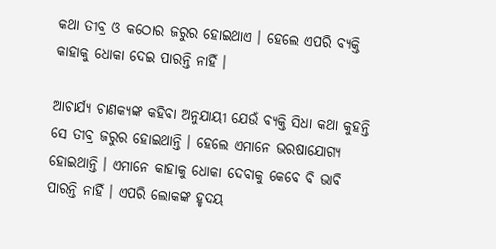କଥା ତୀବ୍ର ଓ କଠୋର ଜରୁର ହୋଇଥାଏ । ହେଲେ ଏପରି ବ୍ୟକ୍ତି କାହାକୁ ଧୋକା ଦେଇ ପାରନ୍ତି ନାହିଁ ।

ଆଚାର୍ଯ୍ୟ ଚାଣକ୍ୟଙ୍କ କହିବା ଅନୁଯାୟୀ ଯେଉଁ ବ୍ୟକ୍ତି ସିଧା କଥା କୁହନ୍ତି ସେ ତୀବ୍ର ଜରୁର ହୋଇଥାନ୍ତି । ହେଲେ ଏମାନେ ଭରଷାଯୋଗ୍ୟ ହୋଇଥାନ୍ତି । ଏମାନେ କାହାକୁ ଧୋକା ଦେବାକୁ କେବେ ବି ଭାବି ପାରନ୍ତି ନାହିଁ । ଏପରି ଲୋକଙ୍କ ହୃଦୟ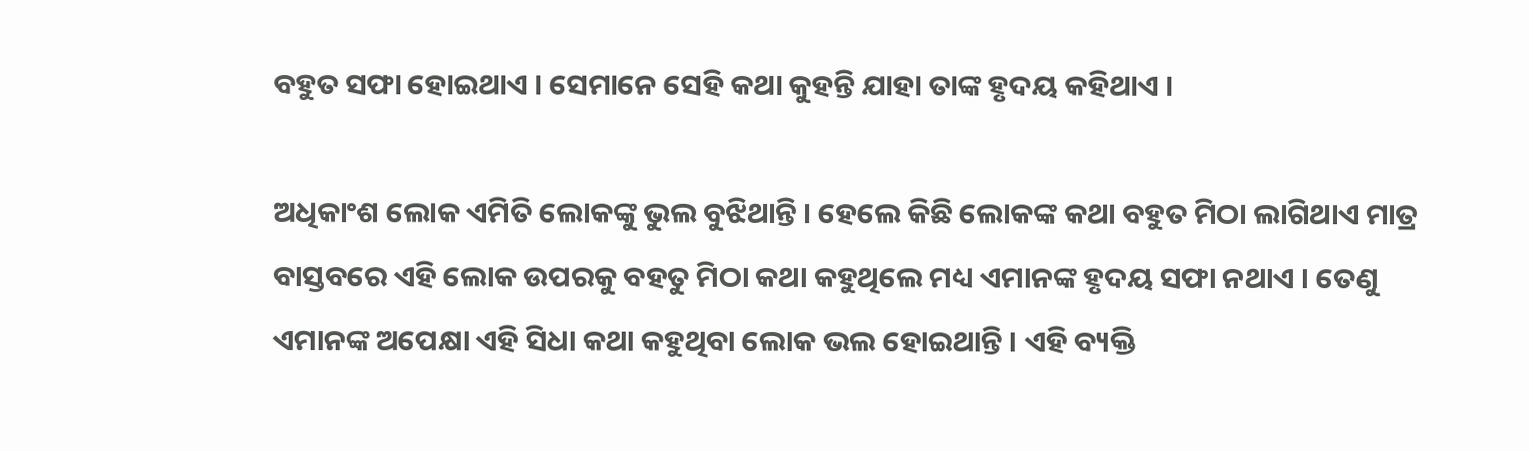ବହୁତ ସଫା ହୋଇଥାଏ । ସେମାନେ ସେହି କଥା କୁହନ୍ତି ଯାହା ତାଙ୍କ ହୃଦୟ କହିଥାଏ ।

ଅଧିକାଂଶ ଲୋକ ଏମିତି ଲୋକଙ୍କୁ ଭୁଲ ବୁଝିଥାନ୍ତି । ହେଲେ କିଛି ଲୋକଙ୍କ କଥା ବହୁତ ମିଠା ଲାଗିଥାଏ ମାତ୍ର ବାସ୍ତବରେ ଏହି ଲୋକ ଉପରକୁ ବହତୁ ମିଠା କଥା କହୁଥିଲେ ମଧ୍ୟ ଏମାନଙ୍କ ହୃଦୟ ସଫା ନଥାଏ । ତେଣୁ ଏମାନଙ୍କ ଅପେକ୍ଷା ଏହି ସିଧା କଥା କହୁଥିବା ଲୋକ ଭଲ ହୋଇଥାନ୍ତି । ଏହି ବ୍ୟକ୍ତି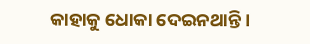କାହାକୁ ଧୋକା ଦେଇନଥାନ୍ତି ।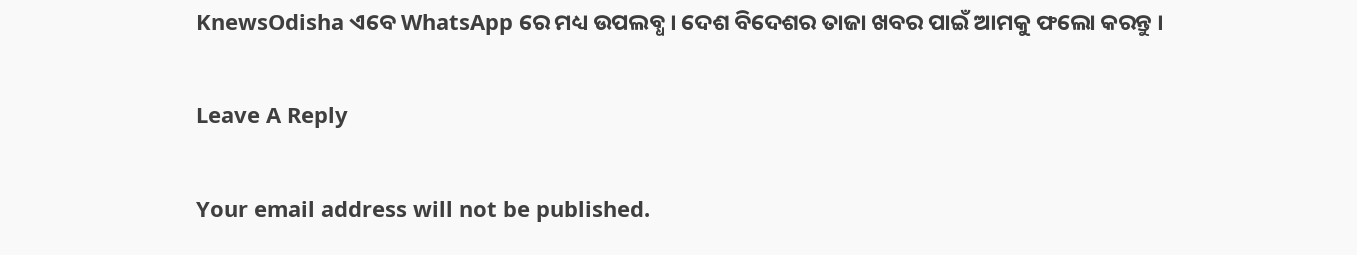KnewsOdisha ଏବେ WhatsApp ରେ ମଧ୍ୟ ଉପଲବ୍ଧ । ଦେଶ ବିଦେଶର ତାଜା ଖବର ପାଇଁ ଆମକୁ ଫଲୋ କରନ୍ତୁ ।

Leave A Reply

Your email address will not be published.